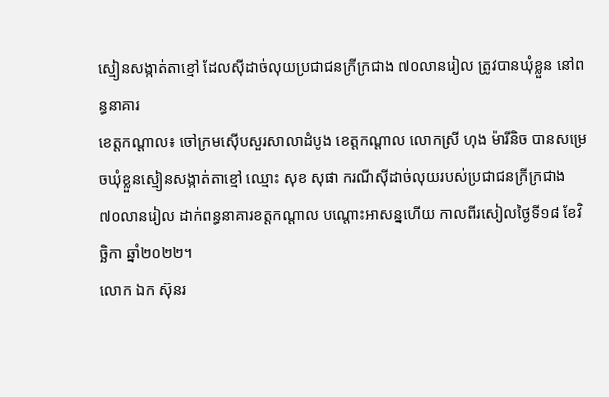ស្មៀនសង្កាត់តាខ្មៅ ដែលស៊ីដាច់លុយប្រជាជនក្រីក្រជាង ៧០លានរៀល ត្រូវបានឃុំខ្លួន នៅពន្ធនាគារ
ខេត្តកណ្តាល៖ ចៅក្រមស៊ើបសួរសាលាដំបូង ខេត្តកណ្ដាល លោកស្រី ហុង ម៉ារីនិច បានសម្រេចឃុំខ្លួនស្មៀនសង្កាត់តាខ្មៅ ឈ្មោះ សុខ សុផា ករណីស៊ីដាច់លុយរបស់ប្រជាជនក្រីក្រជាង ៧០លានរៀល ដាក់ពន្ធនាគារខត្តកណ្តាល បណ្តោះអាសន្នហើយ កាលពីរសៀលថ្ងៃទី១៨ ខែវិច្ឆិកា ឆ្នាំ២០២២។
លោក ឯក ស៊ុនរ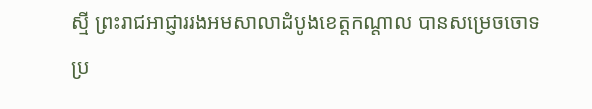ស្មី ព្រះរាជអាជ្ញាររងអមសាលាដំបូងខេត្តកណ្តាល បានសម្រេចចោទប្រ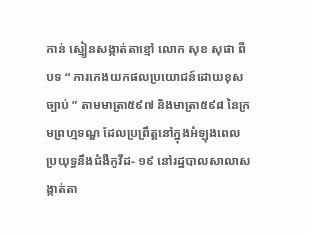កាន់ ស្មៀនសង្កាត់តាខ្មៅ លោក សុខ សុផា ពីបទ “ ការកេងយកផលប្រយោជន៍ដោយខុសច្បាប់ ” តាមមាត្រា៥៩៧ និងមាត្រា៥៩៨ នៃក្រមព្រហ្មទណ្ឌ ដែលប្រព្រឹត្តនៅក្នុងអំឡុងពេលប្រយុទ្ធនឹងជំងឺកូវីដ- ១៩ នៅរដ្ឋបាលសាលាសង្កាត់តា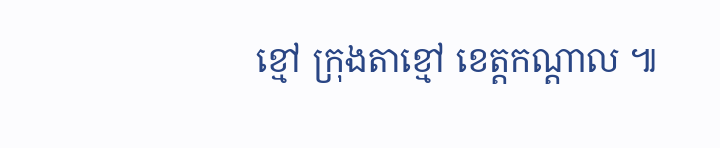ខ្មៅ ក្រុងតាខ្មៅ ខេត្តកណ្តាល ៕